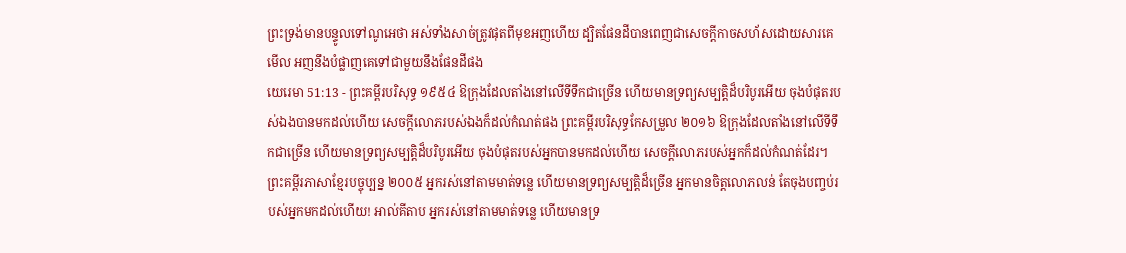ព្រះទ្រង់មានបន្ទូលទៅណូអេថា អស់ទាំងសាច់ត្រូវផុតពីមុខអញហើយ ដ្បិតផែនដីបានពេញជាសេចក្ដីកាចសហ័សដោយសារគេ មើល អញនឹងបំផ្លាញគេទៅជាមួយនឹងផែនដីផង
យេរេមា 51:13 - ព្រះគម្ពីរបរិសុទ្ធ ១៩៥៤ ឱក្រុងដែលតាំងនៅលើទីទឹកជាច្រើន ហើយមានទ្រព្យសម្បត្តិដ៏បរិបូរអើយ ចុងបំផុតរបស់ឯងបានមកដល់ហើយ សេចក្ដីលោភរបស់ឯងក៏ដល់កំណត់ផង ព្រះគម្ពីរបរិសុទ្ធកែសម្រួល ២០១៦ ឱក្រុងដែលតាំងនៅលើទីទឹកជាច្រើន ហើយមានទ្រព្យសម្បត្តិដ៏បរិបូរអើយ ចុងបំផុតរបស់អ្នកបានមកដល់ហើយ សេចក្ដីលោភរបស់អ្នកក៏ដល់កំណត់ដែរ។ ព្រះគម្ពីរភាសាខ្មែរបច្ចុប្បន្ន ២០០៥ អ្នករស់នៅតាមមាត់ទន្លេ ហើយមានទ្រព្យសម្បត្តិដ៏ច្រើន អ្នកមានចិត្តលោភលន់ តែចុងបញ្ចប់របស់អ្នកមកដល់ហើយ! អាល់គីតាប អ្នករស់នៅតាមមាត់ទន្លេ ហើយមានទ្រ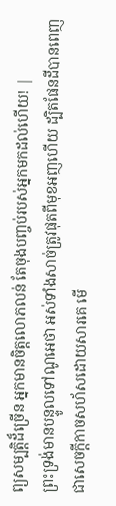ព្យសម្បត្តិដ៏ច្រើន អ្នកមានចិត្តលោភលន់ តែចុងបញ្ចប់របស់អ្នកមកដល់ហើយ! |
ព្រះទ្រង់មានបន្ទូលទៅណូអេថា អស់ទាំងសាច់ត្រូវផុតពីមុខអញហើយ ដ្បិតផែនដីបានពេញជាសេចក្ដីកាចសហ័សដោយសារគេ មើ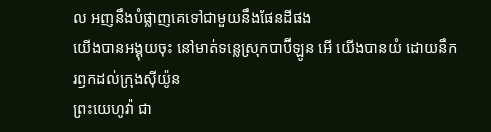ល អញនឹងបំផ្លាញគេទៅជាមួយនឹងផែនដីផង
យើងបានអង្គុយចុះ នៅមាត់ទន្លេស្រុកបាប៊ីឡូន អើ យើងបានយំ ដោយនឹករឭកដល់ក្រុងស៊ីយ៉ូន
ព្រះយេហូវ៉ា ជា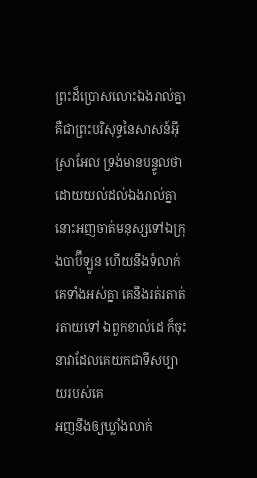ព្រះដ៏ប្រោសលោះឯងរាល់គ្នា គឺជាព្រះបរិសុទ្ធនៃសាសន៍អ៊ីស្រាអែល ទ្រង់មានបន្ទូលថា ដោយយល់ដល់ឯងរាល់គ្នា នោះអញចាត់មនុស្សទៅឯក្រុងបាប៊ីឡូន ហើយនឹងទំលាក់គេទាំងអស់គ្នា គេនឹងរត់រតាត់រតាយទៅ ឯពួកខាល់ដេ ក៏ចុះនាវាដែលគេយកជាទីសប្បាយរបស់គេ
អញនឹងឲ្យឃ្លាំងលាក់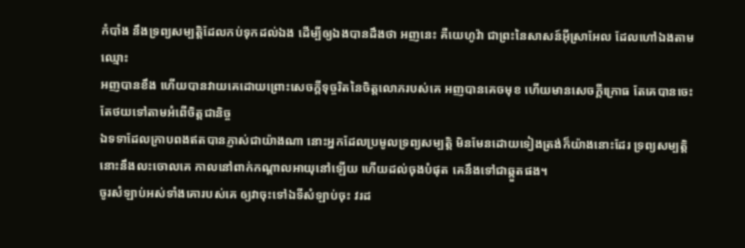កំបាំង នឹងទ្រព្យសម្បត្តិដែលកប់ទុកដល់ឯង ដើម្បីឲ្យឯងបានដឹងថា អញនេះ គឺយេហូវ៉ា ជាព្រះនៃសាសន៍អ៊ីស្រាអែល ដែលហៅឯងតាមឈ្មោះ
អញបានខឹង ហើយបានវាយគេដោយព្រោះសេចក្ដីទុច្ចរិតនៃចិត្តលោភរបស់គេ អញបានគេចមុខ ហើយមានសេចក្ដីក្រោធ តែគេបានចេះតែថយទៅតាមអំពើចិត្តជានិច្ច
ឯទទាដែលក្រាបពងឥតបានភ្ញាស់ជាយ៉ាងណា នោះអ្នកដែលប្រមូលទ្រព្យសម្បត្តិ មិនមែនដោយទៀងត្រង់ក៏យ៉ាងនោះដែរ ទ្រព្យសម្បត្តិនោះនឹងលះចោលគេ កាលនៅពាក់កណ្តាលអាយុនៅឡើយ ហើយដល់ចុងបំផុត គេនឹងទៅជាឆ្កួតផង។
ចូរសំឡាប់អស់ទាំងគោរបស់គេ ឲ្យវាចុះទៅឯទីសំឡាប់ចុះ វរដ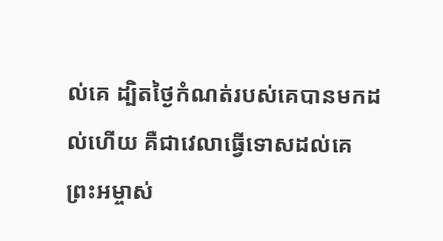ល់គេ ដ្បិតថ្ងៃកំណត់របស់គេបានមកដល់ហើយ គឺជាវេលាធ្វើទោសដល់គេ
ព្រះអម្ចាស់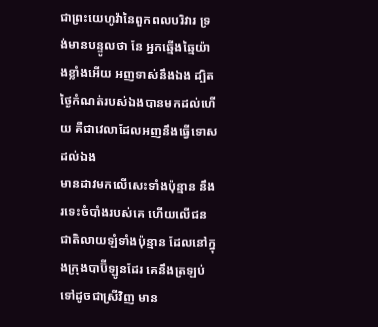ជាព្រះយេហូវ៉ានៃពួកពលបរិវារ ទ្រង់មានបន្ទូលថា នែ អ្នកឆ្មើងឆ្មៃយ៉ាងខ្លាំងអើយ អញទាស់នឹងឯង ដ្បិតថ្ងៃកំណត់របស់ឯងបានមកដល់ហើយ គឺជាវេលាដែលអញនឹងធ្វើទោសដល់ឯង
មានដាវមកលើសេះទាំងប៉ុន្មាន នឹងរទេះចំបាំងរបស់គេ ហើយលើជនជាតិលាយឡំទាំងប៉ុន្មាន ដែលនៅក្នុងក្រុងបាប៊ីឡូនដែរ គេនឹងត្រឡប់ទៅដូចជាស្រីវិញ មាន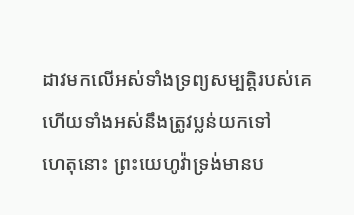ដាវមកលើអស់ទាំងទ្រព្យសម្បត្តិរបស់គេ ហើយទាំងអស់នឹងត្រូវប្លន់យកទៅ
ហេតុនោះ ព្រះយេហូវ៉ាទ្រង់មានប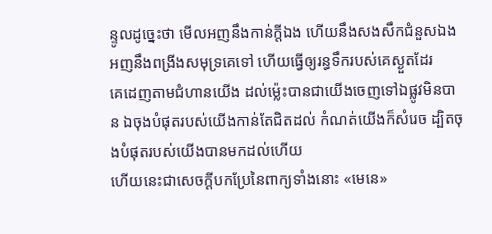ន្ទូលដូច្នេះថា មើលអញនឹងកាន់ក្តីឯង ហើយនឹងសងសឹកជំនួសឯង អញនឹងពង្រីងសមុទ្រគេទៅ ហើយធ្វើឲ្យរន្ធទឹករបស់គេស្ងួតដែរ
គេដេញតាមជំហានយើង ដល់ម៉្លេះបានជាយើងចេញទៅឯផ្លូវមិនបាន ឯចុងបំផុតរបស់យើងកាន់តែជិតដល់ កំណត់យើងក៏សំរេច ដ្បិតចុងបំផុតរបស់យើងបានមកដល់ហើយ
ហើយនេះជាសេចក្ដីបកប្រែនៃពាក្យទាំងនោះ «មេនេ»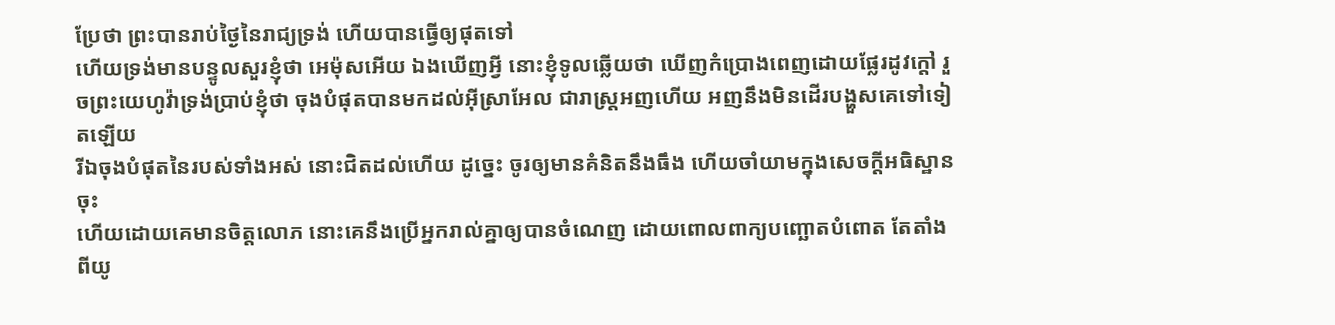ប្រែថា ព្រះបានរាប់ថ្ងៃនៃរាជ្យទ្រង់ ហើយបានធ្វើឲ្យផុតទៅ
ហើយទ្រង់មានបន្ទូលសួរខ្ញុំថា អេម៉ុសអើយ ឯងឃើញអ្វី នោះខ្ញុំទូលឆ្លើយថា ឃើញកំប្រោងពេញដោយផ្លែរដូវក្តៅ រួចព្រះយេហូវ៉ាទ្រង់ប្រាប់ខ្ញុំថា ចុងបំផុតបានមកដល់អ៊ីស្រាអែល ជារាស្ត្រអញហើយ អញនឹងមិនដើរបង្ហួសគេទៅទៀតឡើយ
រីឯចុងបំផុតនៃរបស់ទាំងអស់ នោះជិតដល់ហើយ ដូច្នេះ ចូរឲ្យមានគំនិតនឹងធឹង ហើយចាំយាមក្នុងសេចក្ដីអធិស្ឋានចុះ
ហើយដោយគេមានចិត្តលោភ នោះគេនឹងប្រើអ្នករាល់គ្នាឲ្យបានចំណេញ ដោយពោលពាក្យបញ្ឆោតបំពោត តែតាំងពីយូ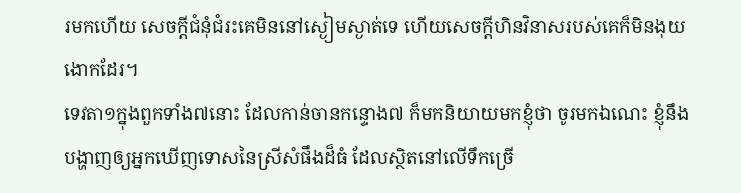រមកហើយ សេចក្ដីជំនុំជំរះគេមិននៅស្ងៀមស្ងាត់ទេ ហើយសេចក្ដីហិនវិនាសរបស់គេក៏មិនងុយងោកដែរ។
ទេវតា១ក្នុងពួកទាំង៧នោះ ដែលកាន់ចានកន្ទោង៧ ក៏មកនិយាយមកខ្ញុំថា ចូរមកឯណេះ ខ្ញុំនឹងបង្ហាញឲ្យអ្នកឃើញទោសនៃស្រីសំផឹងដ៏ធំ ដែលស្ថិតនៅលើទឹកច្រើ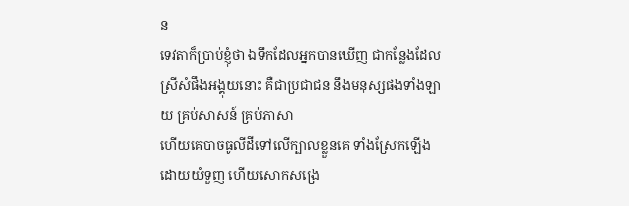ន
ទេវតាក៏ប្រាប់ខ្ញុំថា ឯទឹកដែលអ្នកបានឃើញ ជាកន្លែងដែលស្រីសំផឹងអង្គុយនោះ គឺជាប្រជាជន នឹងមនុស្សផងទាំងឡាយ គ្រប់សាសន៍ គ្រប់ភាសា
ហើយគេបាចធូលីដីទៅលើក្បាលខ្លួនគេ ទាំងស្រែកឡើង ដោយយំទួញ ហើយសោកសង្រេ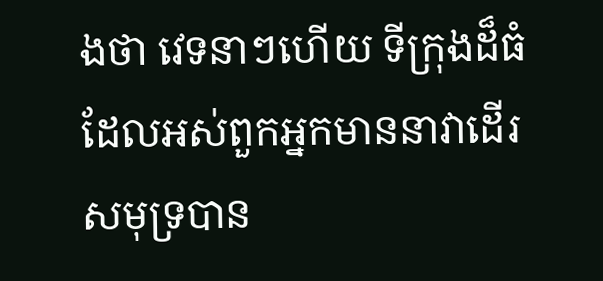ងថា វេទនាៗហើយ ទីក្រុងដ៏ធំ ដែលអស់ពួកអ្នកមាននាវាដើរសមុទ្របាន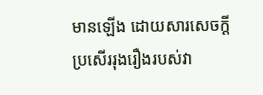មានឡើង ដោយសារសេចក្ដីប្រសើររុងរឿងរបស់វា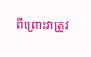ពីព្រោះវាត្រូវ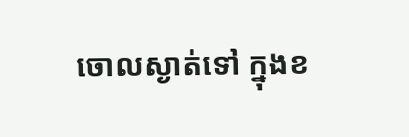ចោលស្ងាត់ទៅ ក្នុងខ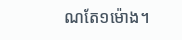ណតែ១ម៉ោង។